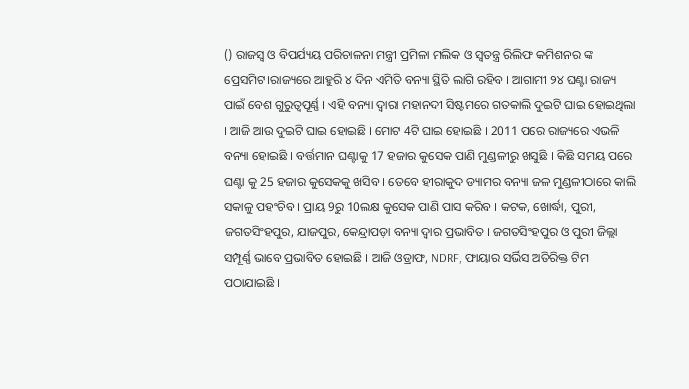() ରାଜସ୍ୱ ଓ ବିପର୍ଯ୍ୟୟ ପରିଚାଳନା ମନ୍ତ୍ରୀ ପ୍ରମିଳା ମଲିକ ଓ ସ୍ୱତନ୍ତ୍ର ରିଲିଫ କମିଶନର ଙ୍କ ପ୍ରେସମିଟ।ରାଜ୍ୟରେ ଆହୁରି ୪ ଦିନ ଏମିତି ବନ୍ୟା ସ୍ଥିତି ଲାଗି ରହିବ । ଆଗାମୀ ୨୪ ଘଣ୍ଟା ରାଜ୍ୟ ପାଇଁ ବେଶ ଗୁରୁତ୍ୱପୂର୍ଣ୍ଣ । ଏହି ବନ୍ୟା ଦ୍ୱାରା ମହାନଦୀ ସିଷ୍ଟମରେ ଗତକାଲି ଦୁଇଟି ଘାଇ ହୋଇଥିଲା । ଆଜି ଆଉ ଦୁଇଟି ଘାଇ ହୋଇଛି । ମୋଟ 4ଟି ଘାଇ ହୋଇଛି । 2011 ପରେ ରାଜ୍ୟରେ ଏଭଳି ବନ୍ୟା ହୋଇଛି । ବର୍ତ୍ତମାନ ଘଣ୍ଟାକୁ 17 ହଜାର କୁସେକ ପାଣି ମୁଣ୍ଡଳୀରୁ ଖସୁଛି । କିଛି ସମୟ ପରେ ଘଣ୍ଟା କୁ 25 ହଜାର କୁସେକକୁ ଖସିବ । ତେବେ ହୀରାକୁଦ ଡ୍ୟାମର ବନ୍ୟା ଜଳ ମୁଣ୍ଡଳୀଠାରେ କାଲି ସକାଳୁ ପହଂଚିବ । ପ୍ରାୟ 9ରୁ 10ଲକ୍ଷ କୁସେକ ପାଣି ପାସ କରିବ । କଟକ, ଖୋର୍ଦ୍ଧା, ପୁରୀ, ଜଗତସିଂହପୁର, ଯାଜପୁର, କେନ୍ଦ୍ରାପଡ଼ା ବନ୍ୟା ଦ୍ୱାର ପ୍ରଭାବିତ । ଜଗତସିଂହପୁର ଓ ପୁରୀ ଜିଲ୍ଲା ସମ୍ପୂର୍ଣ୍ଣ ଭାବେ ପ୍ରଭାବିତ ହୋଇଛି । ଆଜି ଓଡ୍ରାଫ, NDRF, ଫାୟାର ସର୍ଭିସ ଅତିରିକ୍ତ ଟିମ ପଠାଯାଇଛି ।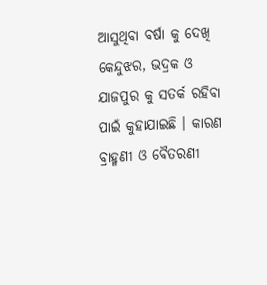ଆସୁଥିବା ବର୍ଷା କୁ ଦେଖି କେନ୍ଦୁଝର, ଭଦ୍ରକ ଓ ଯାଜପୁର କୁ ସତର୍କ ରହିବା ପାଇଁ କୁହାଯାଇଛି । କାରଣ ବ୍ରାହ୍ମଣୀ ଓ ବୈତରଣୀ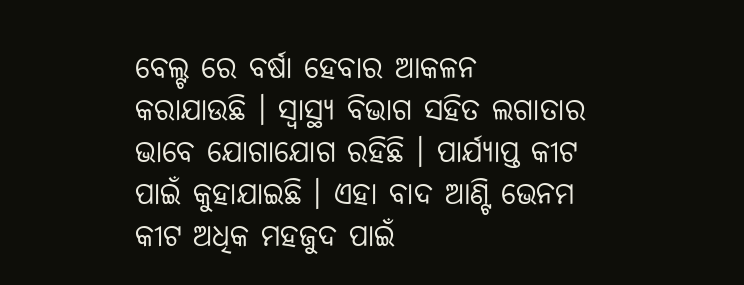ବେଲ୍ଟ ରେ ବର୍ଷା ହେବାର ଆକଳନ କରାଯାଉଛି । ସ୍ୱାସ୍ଥ୍ୟ ବିଭାଗ ସହିତ ଲଗାତାର ଭାବେ ଯୋଗାଯୋଗ ରହିଛି । ପାର୍ଯ୍ୟାପ୍ତ କୀଟ ପାଇଁ କୁହାଯାଇଛି । ଏହା ବାଦ ଆଣ୍ଟି ଭେନମ କୀଟ ଅଧିକ ମହଜୁଦ ପାଇଁ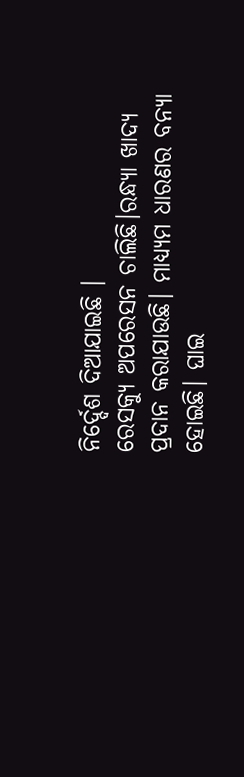ନିର୍ଦ୍ଦେଶ ଦିଆଯାଇଛି ।
ରେସକ୍ୟୁ ଅପରେସନ ଚାଲିଛି।ରନ୍ଧ୍ୟା ଖାଦ୍ୟ ପ୍ରଦାନ କରାଯାଉଛି। ମାଧ୍ୟ୍ୟମ ଧାରଣର ବନ୍ୟା ହୋଇଛି। ଘାଇ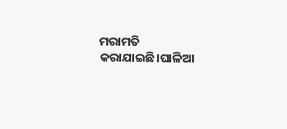ମରାମତି କରାଯାଇଛି।ଘାଳିଆ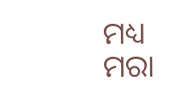ମଧ୍ୟ ମରା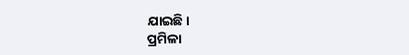ଯାଇଛି।
ପ୍ରମିଳା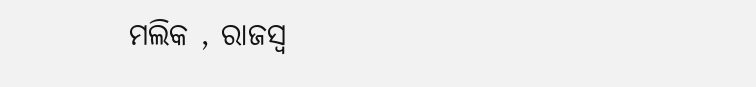ମଲିକ , ରାଜସ୍ୱ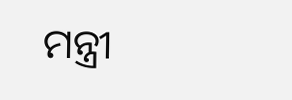ମନ୍ତ୍ରୀ